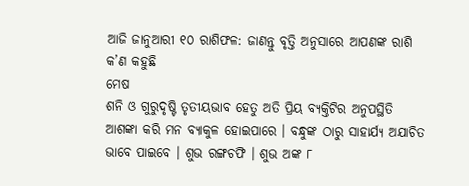ଆଜି ଜାନୁଆରୀ ୧୦ ରାଶିଫଳ: ଜାଣନ୍ତୁ ବୃତ୍ତି ଅନୁସାରେ ଆପଣଙ୍କ ରାଶି କ’ଣ କହୁଛି
ମେଷ
ଶନି ଓ ଗୁରୁଦୃଷ୍ଟି ତୃତୀୟଭାବ ହେତୁ ଅତି ପ୍ରିୟ ବ୍ୟକ୍ତିଟିର ଅନୁପସ୍ଥିତି ଆଶଙ୍କା କରି ମନ ବ୍ୟାକୁଳ ହୋଇପାରେ । ବନ୍ଧୁଙ୍କ ଠାରୁ ସାହାର୍ଯ୍ୟ ଅଯାଚିତ ଭାବେ ପାଇବେ । ଶୁଭ ରଙ୍ଗଚଫି । ଶୁଭ ଅଙ୍କ ୮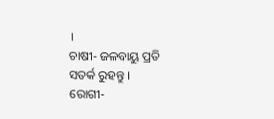।
ଚାଷୀ- ଜଳବାୟୁ ପ୍ରତି ସତର୍କ ରୁହନ୍ତୁ ।
ରୋଗୀ-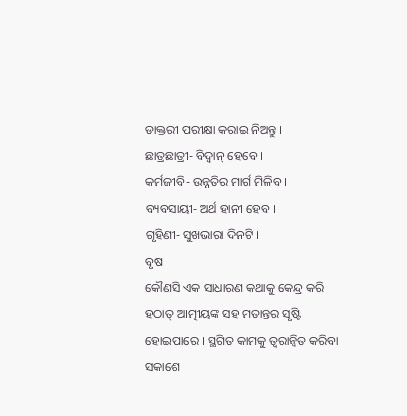ଡାକ୍ତରୀ ପରୀକ୍ଷା କରାଇ ନିଅନ୍ତୁ ।
ଛାତ୍ରଛାତ୍ରୀ- ବିଦ୍ୱାନ୍ ହେବେ ।
କର୍ମଜୀବି- ଉନ୍ନତିର ମାର୍ଗ ମିଳିବ ।
ବ୍ୟବସାୟୀ- ଅର୍ଥ ହାନୀ ହେବ ।
ଗୃହିଣୀ- ସୁଖଭାରା ଦିନଟି ।
ବୃଷ
କୌଣସି ଏକ ସାଧାରଣ କଥାକୁ କେନ୍ଦ୍ର କରି ହଠାତ୍ ଆତ୍ମୀୟଙ୍କ ସହ ମତାନ୍ତର ସୃଷ୍ଟି ହୋଇପାରେ । ସ୍ଥଗିତ କାମକୁ ତ୍ୱରାନ୍ୱିତ କରିବା ସକାଶେ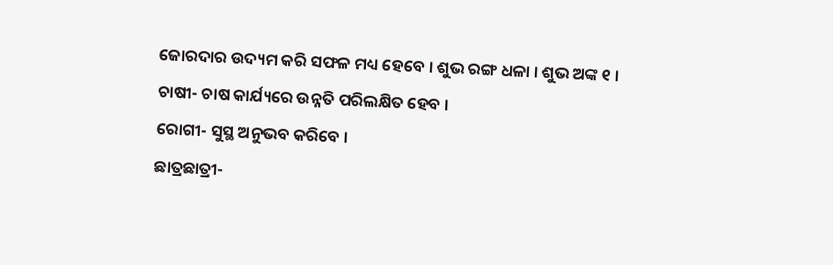ଜୋରଦାର ଉଦ୍ୟମ କରି ସଫଳ ମଧ୍ୟ ହେବେ । ଶୁଭ ରଙ୍ଗ ଧଳା । ଶୁଭ ଅଙ୍କ ୧ ।
ଚାଷୀ- ଚାଷ କାର୍ଯ୍ୟରେ ଉନ୍ନତି ପରିଲକ୍ଷିତ ହେବ ।
ରୋଗୀ- ସୁସ୍ଥ ଅନୁଭବ କରିବେ ।
ଛାତ୍ରଛାତ୍ରୀ-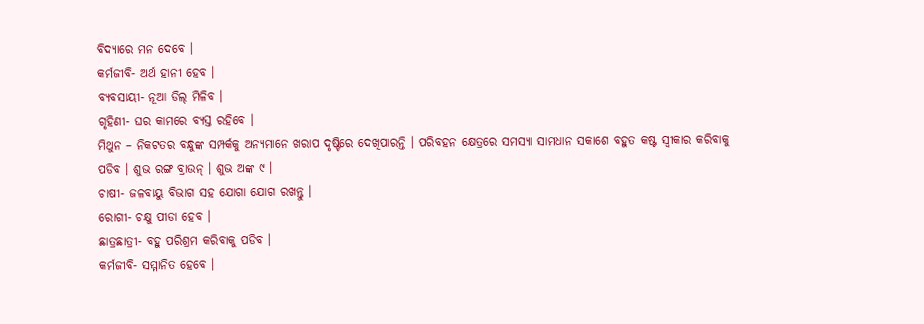ବିଦ୍ୟାରେ ମନ ଦେବେ ।
କର୍ମଜୀବି- ଅର୍ଥ ହାନୀ ହେବ ।
ବ୍ୟବସାୟୀ- ନୂଆ ଡିଲ୍ ମିଳିବ ।
ଗୃହିଣୀ- ଘର କାମରେ ବ୍ୟସ୍ତ ରହିବେ ।
ମିଥୁନ – ନିକଟତର ବନ୍ଧୁଙ୍କ ସମ୍ପର୍କକୁ ଅନ୍ୟମାନେ ଖରାପ ଦୃଷ୍ଟିରେ ଦେଖିପାରନ୍ତି । ପରିବହନ କ୍ଷେତ୍ରରେ ସମସ୍ୟା ସାମଧାନ ସକାଶେ ବହୁତ କଷ୍ଟ ସ୍ୱୀକାର କରିବାକୁ ପଡିବ । ଶୁଭ ରଙ୍ଗ ବ୍ରାଉନ୍ । ଶୁଭ ଅଙ୍କ ୯ ।
ଚାଷୀ- ଜଳବାୟୁ ବିଭାଗ ସହ ଯୋଗା ଯୋଗ ରଖନ୍ତୁ ।
ରୋଗୀ- ଚକ୍ଷୁ ପୀଡା ହେବ ।
ଛାତ୍ରଛାତ୍ରୀ- ବହୁ ପରିଶ୍ରମ କରିବାକୁ ପଡିବ ।
କର୍ମଜୀବି- ସମ୍ମାନିତ ହେବେ ।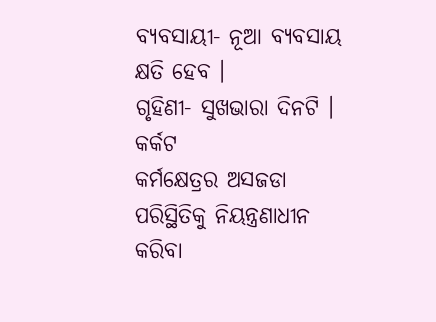ବ୍ୟବସାୟୀ- ନୂଆ ବ୍ୟବସାୟ କ୍ଷତି ହେବ ।
ଗୃହିଣୀ- ସୁଖଭାରା ଦିନଟି ।
କର୍କଟ
କର୍ମକ୍ଷେତ୍ରର ଅସଜଡା ପରିସ୍ଥିତିକୁ ନିୟନ୍ତ୍ରଣାଧୀନ କରିବା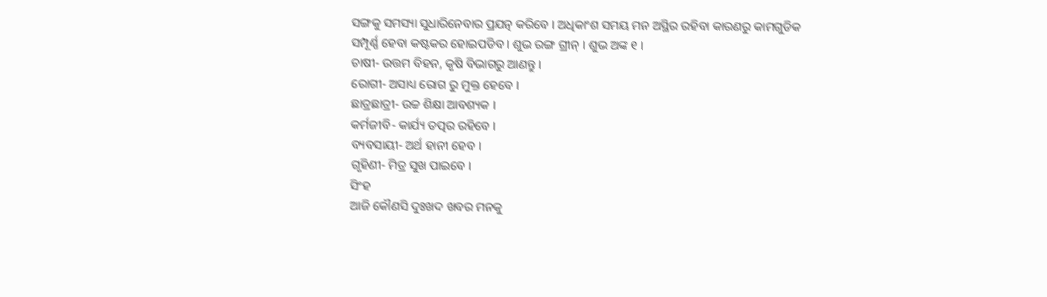ସଙ୍ଗକୁ ସମସ୍ୟା ସୁଧାରିନେବାର ପ୍ରଯତ୍ନ କରିବେ । ଅଧିକାଂଶ ସମୟ ମନ ଅସ୍ଥିର ରହିବା କାରଣରୁ କାମଗୁଡିକ ସମ୍ପୂର୍ଣ୍ଣ ହେବା କଷ୍ଟକର ହୋଇପଡିବ । ଶୁଭ ରଙ୍ଗ ଗ୍ରୀନ୍ । ଶୁଭ ଅଙ୍କ ୧ ।
ଚାଷୀ- ଉତ୍ତମ ବିହନ, କୃଷି ବିଭାଗରୁ ଆଣନ୍ତୁ ।
ରୋଗୀ- ଅସାଧ୍ୟ ରୋଗ ରୁ ମୁକ୍ତ ହେବେ ।
ଛାତ୍ରଛାତ୍ରୀ- ଉଚ୍ଚ ଶିକ୍ଷା ଆବଶ୍ୟକ ।
କର୍ମଜୀବି- କାର୍ଯ୍ୟ ତତ୍ପର ରହିବେ ।
ବ୍ୟବସାୟୀ- ଅର୍ଥ ହାନୀ ହେବ ।
ଗୃହିଣୀ- ମିତ୍ର ସୁଖ ପାଇବେ ।
ସିଂହ
ଆଜି କୌଣସି ଦୁଃଖଦ ଖବର ମନକୁ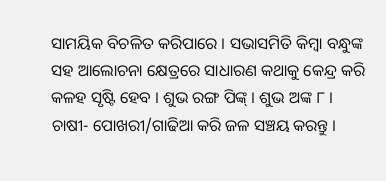ସାମୟିକ ବିଚଳିତ କରିପାରେ । ସଭାସମିତି କିମ୍ବା ବନ୍ଧୁଙ୍କ ସହ ଆଲୋଚନା କ୍ଷେତ୍ରରେ ସାଧାରଣ କଥାକୁ କେନ୍ଦ୍ର କରି କଳହ ସୃଷ୍ଟି ହେବ । ଶୁଭ ରଙ୍ଗ ପିଙ୍କ୍ । ଶୁଭ ଅଙ୍କ ୮ ।
ଚାଷୀ- ପୋଖରୀ/ଗାଢିଆ କରି ଜଳ ସଞ୍ଚୟ କରନ୍ତୁ ।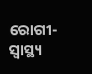ରୋଗୀ- ସ୍ୱାସ୍ଥ୍ୟ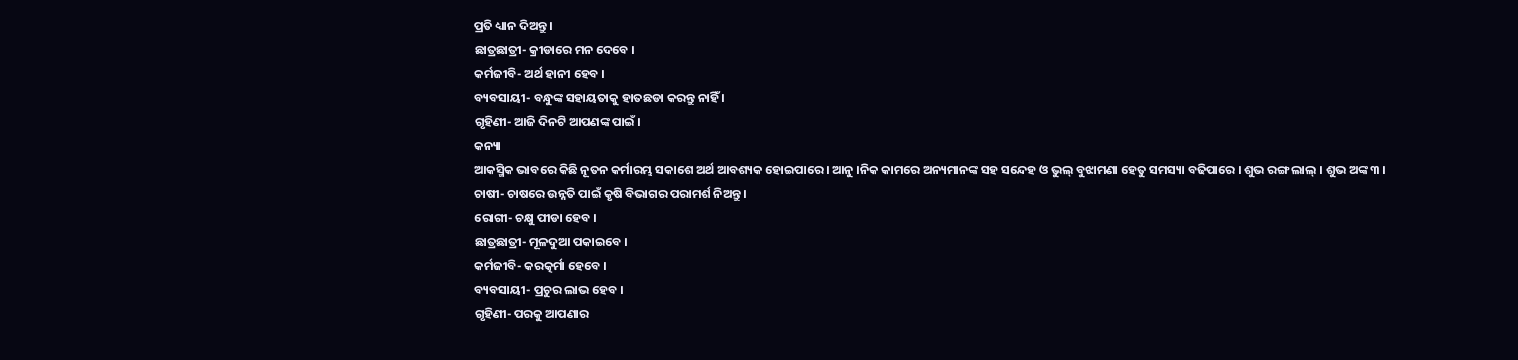ପ୍ରତି ଧ୍ୟାନ ଦିଅନ୍ତୁ ।
ଛାତ୍ରଛାତ୍ରୀ- କ୍ରୀଡାରେ ମନ ଦେବେ ।
କର୍ମଜୀବି- ଅର୍ଥ ହାନୀ ହେବ ।
ବ୍ୟବସାୟୀ- ବନ୍ଧୁଙ୍କ ସହାୟତାକୁ ହାତଛଡା କରନ୍ତୁ ନାହିଁ ।
ଗୃହିଣୀ- ଆଜି ଦିନଟି ଆପଣଙ୍କ ପାଇଁ ।
କନ୍ୟା
ଆକସ୍ମିକ ଭାବରେ କିଛି ନୂତନ କର୍ମାରମ୍ଭ ସକାଶେ ଅର୍ଥ ଆବଶ୍ୟକ ହୋଇପାରେ । ଆନୁ ।ନିକ କାମରେ ଅନ୍ୟମାନଙ୍କ ସହ ସନ୍ଦେହ ଓ ଭୁଲ୍ ବୁଝାମଣା ହେତୁ ସମସ୍ୟା ବଢିପାରେ । ଶୁଭ ରଙ୍ଗ ଲାଲ୍ । ଶୁଭ ଅଙ୍କ ୩ ।
ଚାଷୀ- ଚାଷରେ ଉନ୍ନତି ପାଇଁ କୃଷି ବିଭାଗର ପରାମର୍ଶ ନିଅନ୍ତୁ ।
ରୋଗୀ- ଚକ୍ଷୁ ପୀଡା ହେବ ।
ଛାତ୍ରଛାତ୍ରୀ- ମୂଳଦୁଆ ପକାଇବେ ।
କର୍ମଜୀବି- କରତ୍କର୍ମା ହେବେ ।
ବ୍ୟବସାୟୀ- ପ୍ରଚୁର ଲାଭ ହେବ ।
ଗୃହିଣୀ- ପରକୁ ଆପଣାର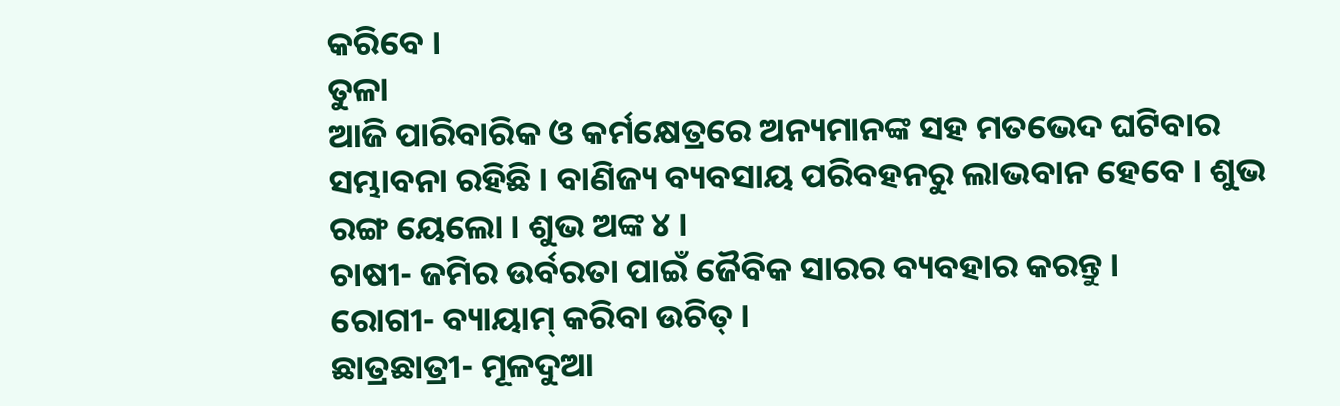କରିବେ ।
ତୁଳା
ଆଜି ପାରିବାରିକ ଓ କର୍ମକ୍ଷେତ୍ରରେ ଅନ୍ୟମାନଙ୍କ ସହ ମତଭେଦ ଘଟିବାର ସମ୍ଭାବନା ରହିଛି । ବାଣିଜ୍ୟ ବ୍ୟବସାୟ ପରିବହନରୁ ଲାଭବାନ ହେବେ । ଶୁଭ ରଙ୍ଗ ୟେଲୋ । ଶୁଭ ଅଙ୍କ ୪ ।
ଚାଷୀ- ଜମିର ଉର୍ବରତା ପାଇଁ ଜୈବିକ ସାରର ବ୍ୟବହାର କରନ୍ତୁ ।
ରୋଗୀ- ବ୍ୟାୟାମ୍ କରିବା ଉଚିତ୍ ।
ଛାତ୍ରଛାତ୍ରୀ- ମୂଳଦୁଆ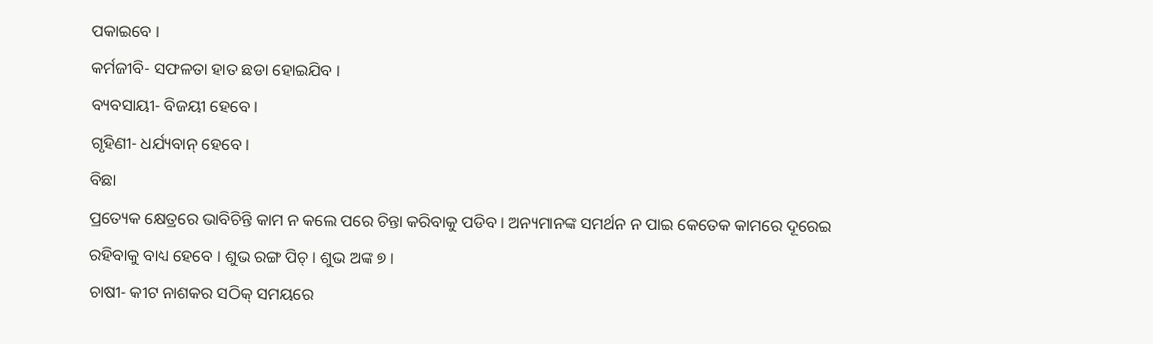ପକାଇବେ ।
କର୍ମଜୀବି- ସଫଳତା ହାତ ଛଡା ହୋଇଯିବ ।
ବ୍ୟବସାୟୀ- ବିଜୟୀ ହେବେ ।
ଗୃହିଣୀ- ଧର୍ଯ୍ୟବାନ୍ ହେବେ ।
ବିଛା
ପ୍ରତ୍ୟେକ କ୍ଷେତ୍ରରେ ଭାବିଚିନ୍ତି କାମ ନ କଲେ ପରେ ଚିନ୍ତା କରିବାକୁ ପଡିବ । ଅନ୍ୟମାନଙ୍କ ସମର୍ଥନ ନ ପାଇ କେତେକ କାମରେ ଦୂରେଇ ରହିବାକୁ ବାଧ୍ୟ ହେବେ । ଶୁଭ ରଙ୍ଗ ପିଚ୍ । ଶୁଭ ଅଙ୍କ ୭ ।
ଚାଷୀ- କୀଟ ନାଶକର ସଠିକ୍ ସମୟରେ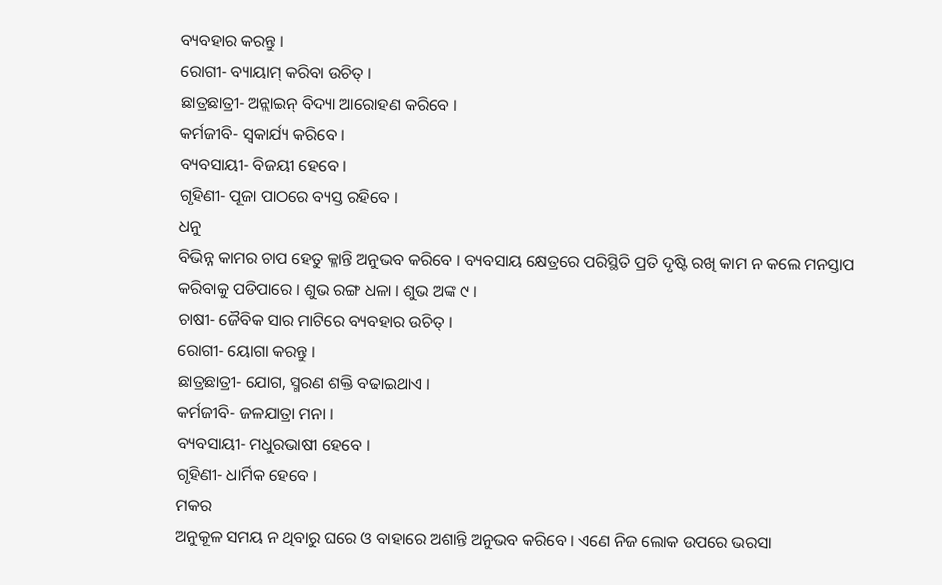ବ୍ୟବହାର କରନ୍ତୁ ।
ରୋଗୀ- ବ୍ୟାୟାମ୍ କରିବା ଉଚିତ୍ ।
ଛାତ୍ରଛାତ୍ରୀ- ଅନ୍ଲାଇନ୍ ବିଦ୍ୟା ଆରୋହଣ କରିବେ ।
କର୍ମଜୀବି- ସ୍ୱକାର୍ଯ୍ୟ କରିବେ ।
ବ୍ୟବସାୟୀ- ବିଜୟୀ ହେବେ ।
ଗୃହିଣୀ- ପୂଜା ପାଠରେ ବ୍ୟସ୍ତ ରହିବେ ।
ଧନୁ
ବିଭିନ୍ନ କାମର ଚାପ ହେତୁ କ୍ଳାନ୍ତି ଅନୁଭବ କରିବେ । ବ୍ୟବସାୟ କ୍ଷେତ୍ରରେ ପରିସ୍ଥିତି ପ୍ରତି ଦୃଷ୍ଟି ରଖି କାମ ନ କଲେ ମନସ୍ତାପ କରିବାକୁ ପଡିପାରେ । ଶୁଭ ରଙ୍ଗ ଧଳା । ଶୁଭ ଅଙ୍କ ୯ ।
ଚାଷୀ- ଜୈବିକ ସାର ମାଟିରେ ବ୍ୟବହାର ଉଚିତ୍ ।
ରୋଗୀ- ୟୋଗା କରନ୍ତୁ ।
ଛାତ୍ରଛାତ୍ରୀ- ଯୋଗ, ସ୍ମରଣ ଶକ୍ତି ବଢାଇଥାଏ ।
କର୍ମଜୀବି- ଜଳଯାତ୍ରା ମନା ।
ବ୍ୟବସାୟୀ- ମଧୁରଭାଷୀ ହେବେ ।
ଗୃହିଣୀ- ଧାର୍ମିକ ହେବେ ।
ମକର
ଅନୁକୂଳ ସମୟ ନ ଥିବାରୁ ଘରେ ଓ ବାହାରେ ଅଶାନ୍ତି ଅନୁଭବ କରିବେ । ଏଣେ ନିଜ ଲୋକ ଉପରେ ଭରସା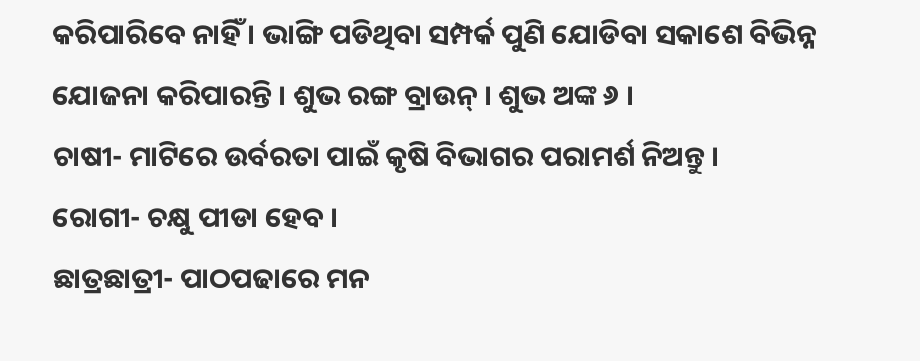କରିପାରିବେ ନାହିଁ । ଭାଙ୍ଗି ପଡିଥିବା ସମ୍ପର୍କ ପୁଣି ଯୋଡିବା ସକାଶେ ବିଭିନ୍ନ ଯୋଜନା କରିପାରନ୍ତି । ଶୁଭ ରଙ୍ଗ ବ୍ରାଉନ୍ । ଶୁଭ ଅଙ୍କ ୬ ।
ଚାଷୀ- ମାଟିରେ ଉର୍ବରତା ପାଇଁ କୃଷି ବିଭାଗର ପରାମର୍ଶ ନିଅନ୍ତୁ ।
ରୋଗୀ- ଚକ୍ଷୁ ପୀଡା ହେବ ।
ଛାତ୍ରଛାତ୍ରୀ- ପାଠପଢାରେ ମନ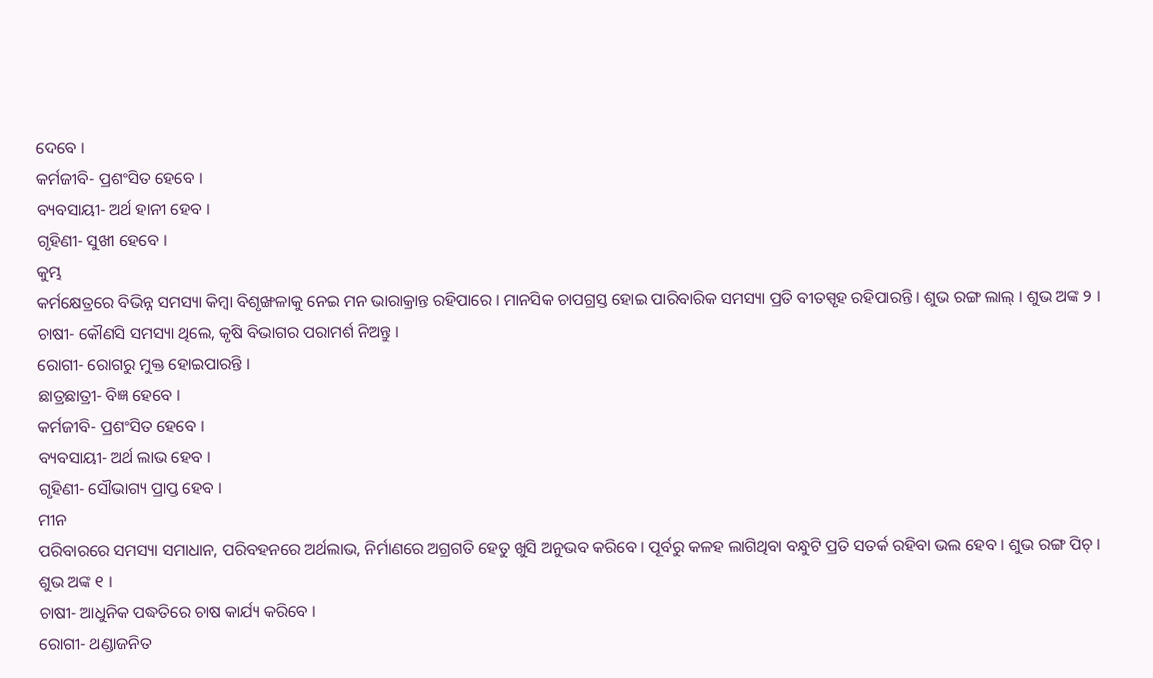ଦେବେ ।
କର୍ମଜୀବି- ପ୍ରଶଂସିତ ହେବେ ।
ବ୍ୟବସାୟୀ- ଅର୍ଥ ହାନୀ ହେବ ।
ଗୃହିଣୀ- ସୁଖୀ ହେବେ ।
କୁମ୍ଭ
କର୍ମକ୍ଷେତ୍ରରେ ବିଭିନ୍ନ ସମସ୍ୟା କିମ୍ବା ବିଶୃଙ୍ଖଳାକୁ ନେଇ ମନ ଭାରାକ୍ରାନ୍ତ ରହିପାରେ । ମାନସିକ ଚାପଗ୍ରସ୍ତ ହୋଇ ପାରିବାରିକ ସମସ୍ୟା ପ୍ରତି ବୀତସ୍ପୃହ ରହିପାରନ୍ତି । ଶୁଭ ରଙ୍ଗ ଲାଲ୍ । ଶୁଭ ଅଙ୍କ ୨ ।
ଚାଷୀ- କୌଣସି ସମସ୍ୟା ଥିଲେ, କୃଷି ବିଭାଗର ପରାମର୍ଶ ନିଅନ୍ତୁ ।
ରୋଗୀ- ରୋଗରୁ ମୁକ୍ତ ହୋଇପାରନ୍ତି ।
ଛାତ୍ରଛାତ୍ରୀ- ବିଜ୍ଞ ହେବେ ।
କର୍ମଜୀବି- ପ୍ରଶଂସିତ ହେବେ ।
ବ୍ୟବସାୟୀ- ଅର୍ଥ ଲାଭ ହେବ ।
ଗୃହିଣୀ- ସୌଭାଗ୍ୟ ପ୍ରାପ୍ତ ହେବ ।
ମୀନ
ପରିବାରରେ ସମସ୍ୟା ସମାଧାନ, ପରିବହନରେ ଅର୍ଥଲାଭ, ନିର୍ମାଣରେ ଅଗ୍ରଗତି ହେତୁ ଖୁସି ଅନୁଭବ କରିବେ । ପୂର୍ବରୁ କଳହ ଲାଗିଥିବା ବନ୍ଧୁଟି ପ୍ରତି ସତର୍କ ରହିବା ଭଲ ହେବ । ଶୁଭ ରଙ୍ଗ ପିଚ୍ । ଶୁଭ ଅଙ୍କ ୧ ।
ଚାଷୀ- ଆଧୁନିକ ପଦ୍ଧତିରେ ଚାଷ କାର୍ଯ୍ୟ କରିବେ ।
ରୋଗୀ- ଥଣ୍ଡାଜନିତ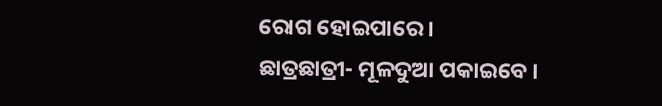ରୋଗ ହୋଇପାରେ ।
ଛାତ୍ରଛାତ୍ରୀ- ମୂଳଦୁଆ ପକାଇବେ ।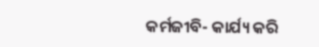କର୍ମଜୀବି- କାର୍ଯ୍ୟ କରି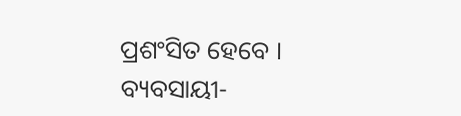ପ୍ରଶଂସିତ ହେବେ ।
ବ୍ୟବସାୟୀ-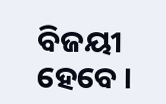ବିଜୟୀ ହେବେ ।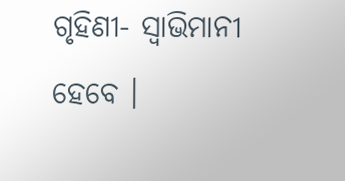ଗୃହିଣୀ- ସ୍ୱାଭିମାନୀ ହେବେ ।